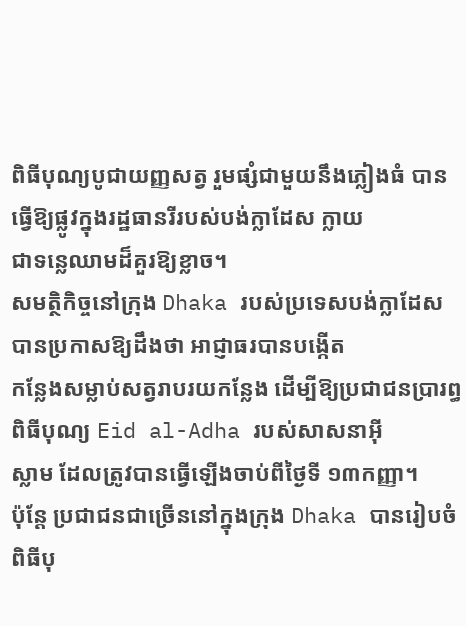ពិធីបុណ្យបូជាយញ្ញសត្វ រួមផ្សំជាមួយនឹងភ្លៀងធំ បានធ្វើឱ្យផ្លូវក្នុងរដ្ឋធានរីរបស់បង់ក្លាដែស ក្លាយ
ជាទន្លេឈាមដ៏គួរឱ្យខ្លាច។
សមត្ថិកិច្ចនៅក្រុង Dhaka របស់ប្រទេសបង់ក្លាដែស បានប្រកាសឱ្យដឹងថា អាជ្ញាធរបានបង្កើត
កន្លែងសម្លាប់សត្វរាបរយកន្លែង ដើម្បីឱ្យប្រជាជនប្រារព្ធពិធីបុណ្យ Eid al-Adha របស់សាសនាអ៊ី
ស្លាម ដែលត្រូវបានធ្វើឡើងចាប់ពីថ្ងៃទី ១៣កញ្ញា។
ប៉ុន្តែ ប្រជាជនជាច្រើននៅក្នុងក្រុង Dhaka បានរៀបចំពិធីបុ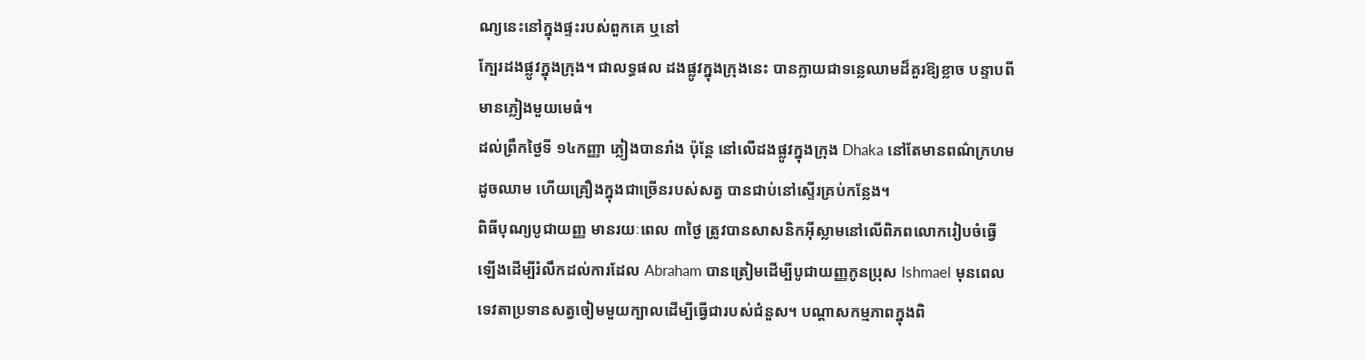ណ្យនេះនៅក្នុងផ្ទះរបស់ពួកគេ ឬនៅ
ក្បែរដងផ្លូវក្នុងក្រុង។ ជាលទ្ធផល ដងផ្លូវក្នុងក្រុងនេះ បានក្លាយជាទន្លេឈាមដ៏គួរឱ្យខ្លាច បន្ទាបពី
មានភ្លៀងមួយមេធំ។
ដល់ព្រឹកថ្ងៃទី ១៤កញ្ញា ភ្លៀងបានរាំង ប៉ុន្តែ នៅលើដងផ្លូវក្នុងក្រុង Dhaka នៅតែមានពណ៌ក្រហម
ដូចឈាម ហើយគ្រឿងក្នុងជាច្រើនរបស់សត្វ បានជាប់នៅស្ទើរគ្រប់កន្លែង។
ពិធីបុណ្យបូជាយញ្ញ មានរយៈពេល ៣ថ្ងៃ ត្រូវបានសាសនិកអ៊ីស្លាមនៅលើពិភពលោករៀបចំធ្វើ
ឡើងដើម្បីរំលឹកដល់ការដែល Abraham បានត្រៀមដើម្បីបូជាយញ្ញកូនប្រុស Ishmael មុនពេល
ទេវតាប្រទានសត្វចៀមមួយក្បាលដើម្បីធ្វើជារបស់ជំនួស។ បណ្ដាសកម្មភាពក្នុងពិ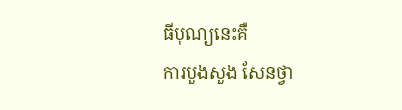ធីបុណ្យនេះគឺ
ការបួងសួង សែនថ្វា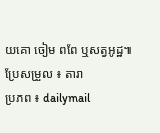យគោ ចៀម ពពែ ឬសត្វអូដ្ឋ៕
ប្រែសម្រួល ៖ តារា
ប្រភព ៖ dailymail